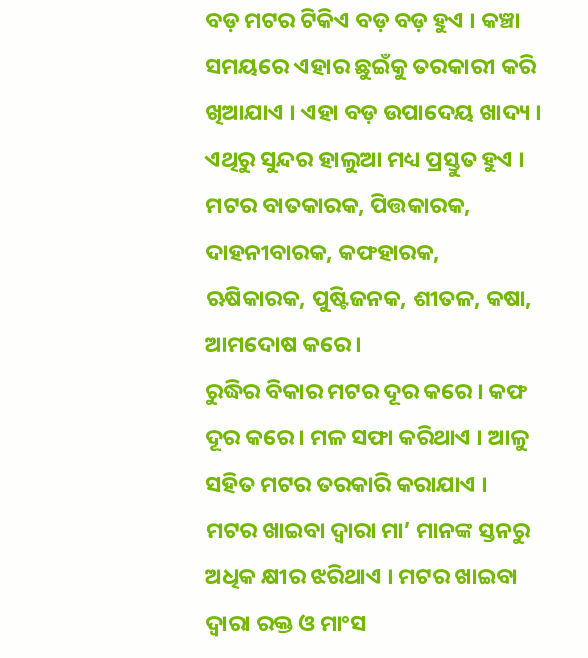ବଡ଼ ମଟର ଟିକିଏ ବଡ଼ ବଡ଼ ହୁଏ । କଞ୍ଚା ସମୟରେ ଏହାର ଛୁଇଁକୁ ତରକାରୀ କରି ଖିଆଯାଏ । ଏହା ବଡ଼ ଉପାଦେୟ ଖାଦ୍ୟ । ଏଥିରୁ ସୁନ୍ଦର ହାଲୁଆ ମଧ୍ୟ ପ୍ରସ୍ତୁତ ହୁଏ ।
ମଟର ବାତକାରକ, ପିତ୍ତକାରକ, ଦାହନୀବାରକ, କଫହାରକ, ଋଷିକାରକ, ପୁଷ୍ଟିଜନକ, ଶୀତଳ, କଷା, ଆମଦୋଷ କରେ ।
ରୁଦ୍ଧିର ବିକାର ମଟର ଦୂର କରେ । କଫ ଦୂର କରେ । ମଳ ସଫା କରିଥାଏ । ଆଳୁ ସହିତ ମଟର ତରକାରି କରାଯାଏ । ମଟର ଖାଇବା ଦ୍ୱାରା ମା’ ମାନଙ୍କ ସ୍ତନରୁ ଅଧିକ କ୍ଷୀର ଝରିଥାଏ । ମଟର ଖାଇବା ଦ୍ୱାରା ରକ୍ତ ଓ ମାଂସ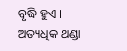ବୃଦ୍ଧି ହୁଏ ।
ଅତ୍ୟଧିକ ଥଣ୍ଡା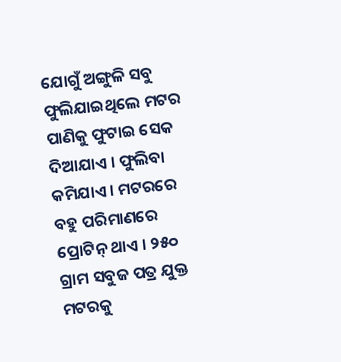ଯୋଗୁଁ ଅଙ୍ଗୁଳି ସବୁ ଫୁଲିଯାଇଥିଲେ ମଟର ପାଣିକୁ ଫୁଟାଇ ସେକ ଦିଆଯାଏ । ଫୁଲିବା କମିଯାଏ । ମଟରରେ ବହୁ ପରିମାଣରେ ପ୍ରୋଟିନ୍ ଥାଏ । ୨୫୦ ଗ୍ରାମ ସବୁଜ ପତ୍ର ଯୁକ୍ତ ମଟରକୁ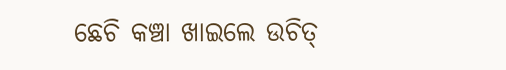ଛେଚି କଞ୍ଚା ଖାଇଲେ ଉଚିତ୍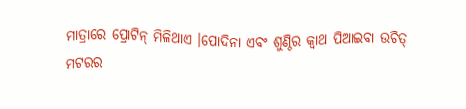ମାତ୍ରାରେ ପ୍ରୋଟିନ୍ ମିଳିଥାଏ ।ପୋଦିନା ଏବଂ ଶୁଣ୍ଠିର କ୍ୱାଥ ପିଆଇବା ଉଚିତ୍
ମଟରର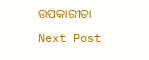ଉପକାରୀତା
Next Post